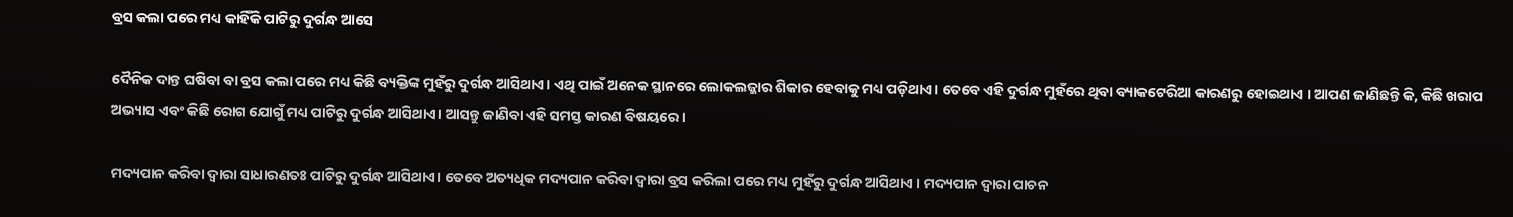ବ୍ରସ କଲା ପରେ ମଧ୍ୟ କାହିଁକି ପାଟିରୁ ଦୁର୍ଗନ୍ଧ ଆସେ

ଦୈନିକ ଦାନ୍ତ ଘଷିବା ବା ବ୍ରସ କଲା ପରେ ମଧ୍ୟ କିଛି ବ୍ୟକ୍ତିଙ୍କ ମୁହଁରୁ ଦୁର୍ଗନ୍ଧ ଆସିଥାଏ। ଏଥି ପାଇଁ ଅନେକ ସ୍ଥାନରେ ଲୋକଲଜ୍ଜାର ଶିକାର ହେବାକୁ ମଧ୍ୟ ପଡ଼ିଥାଏ। ତେବେ ଏହି ଦୁର୍ଗନ୍ଧ ମୁହଁରେ ଥିବା ବ୍ୟାକଟେରିଆ କାରଣରୁ ହୋଇଥାଏ । ଆପଣ ଜାଣିଛନ୍ତି କି, କିଛି ଖରାପ ଅଭ୍ୟାସ ଏବଂ କିଛି ରୋଗ ଯୋଗୁଁ ମଧ୍ୟ ପାଟିରୁ ଦୁର୍ଗନ୍ଧ ଆସିଥାଏ। ଆସନ୍ତୁ ଜାଣିବା ଏହି ସମସ୍ତ କାରଣ ବିଷୟରେ ।

ମଦ୍ୟପାନ କରିବା ଦ୍ୱାରା ସାଧାରଣତଃ ପାଟିରୁ ଦୁର୍ଗନ୍ଧ ଆସିଥାଏ। ତେବେ ଅତ୍ୟଧିକ ମଦ୍ୟପାନ କରିବା ଦ୍ୱାରା ବ୍ରସ କରିଲା ପରେ ମଧ୍ୟ ମୁହଁରୁ ଦୁର୍ଗନ୍ଧ ଆସିଥାଏ । ମଦ୍ୟପାନ ଦ୍ୱାରା ପାଚନ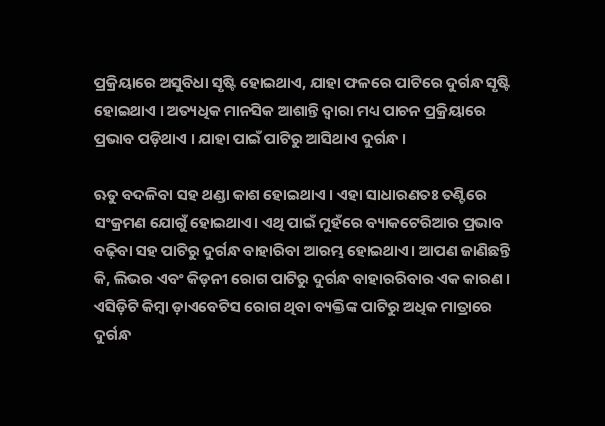ପ୍ରକ୍ରିୟାରେ ଅସୁବିଧା ସୃଷ୍ଟି ହୋଇଥାଏ, ଯାହା ଫଳରେ ପାଟିରେ ଦୁର୍ଗନ୍ଧ ସୃଷ୍ଟି ହୋଇଥାଏ । ଅତ୍ୟଧିକ ମାନସିକ ଆଶାନ୍ତି ଦ୍ୱାରା ମଧ୍ୟ ପାଚନ ପ୍ରକ୍ରିୟାରେ ପ୍ରଭାବ ପଡ଼ିଥାଏ । ଯାହା ପାଇଁ ପାଟିରୁ ଆସିଥାଏ ଦୁର୍ଗନ୍ଧ ।

ଋତୁ ବଦଳିବା ସହ ଥଣ୍ଡା କାଶ ହୋଇଥାଏ । ଏହା ସାଧାରଣତଃ ତଣ୍ଟିରେ ସଂକ୍ରମଣ ଯୋଗୁଁ ହୋଇଥାଏ। ଏଥି ପାଇଁ ମୁହଁରେ ବ୍ୟାକଟେରିଆର ପ୍ରଭାବ ବଢ଼ିବା ସହ ପାଟିରୁ ଦୁର୍ଗନ୍ଧ ବାହାରିବା ଆରମ୍ଭ ହୋଇଥାଏ। ଆପଣ ଜାଣିଛନ୍ତି କି, ଲିଭର ଏବଂ କିଡ଼ନୀ ରୋଗ ପାଟିରୁ ଦୁର୍ଗନ୍ଧ ବାହାରରିବାର ଏକ କାରଣ । ଏସିଡ଼ିଟି କିମ୍ବା ଡ଼ାଏବେଟିସ ରୋଗ ଥିବା ବ୍ୟକ୍ତିଙ୍କ ପାଟିରୁ ଅଧିକ ମାତ୍ରାରେ ଦୁର୍ଗନ୍ଧ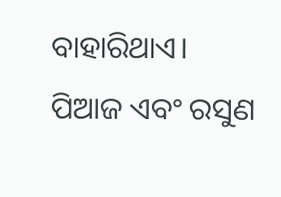ବାହାରିଥାଏ। ପିଆଜ ଏବଂ ରସୁଣ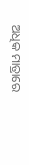ଅଧିକ ମାତ୍ରାରେ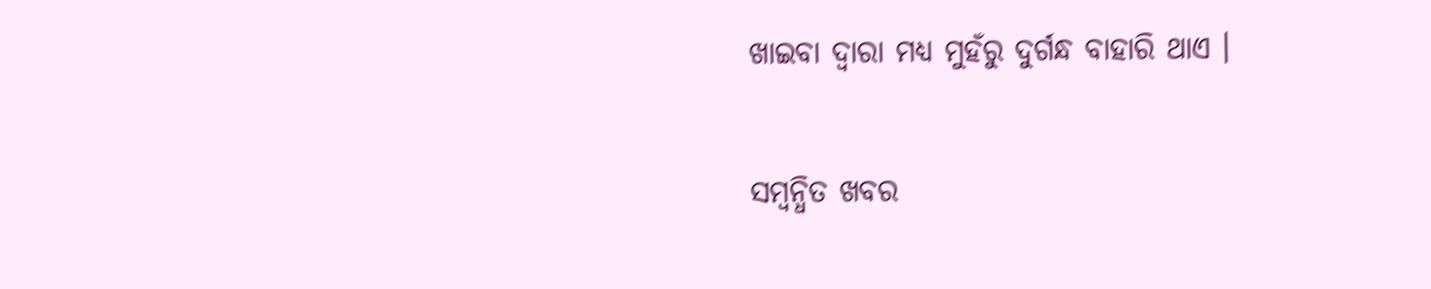ଖାଇବା ଦ୍ୱାରା ମଧ୍ୟ ମୁହଁରୁ ଦୁର୍ଗନ୍ଧ ବାହାରି ଥାଏ ।

ସମ୍ବନ୍ଧିତ ଖବର